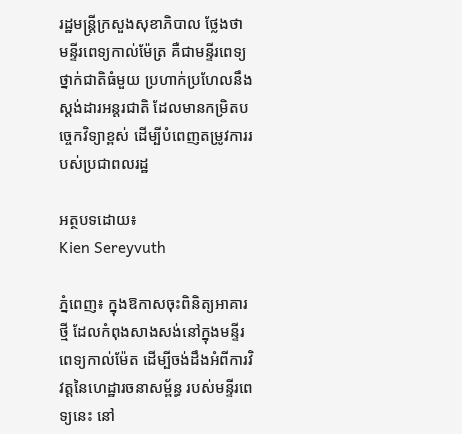រដ្ឋមន្ត្រីក្រសួងសុខាភិបាល ថ្លែងថា មន្ទីរពេទ្យកាល់ម៉ែត្រ គឺជាមន្ទីរពេទ្យថ្នាក់ជាតិធំមួយ ប្រហាក់ប្រហែលនឹង ស្តង់ដារអន្តរជាតិ ដែលមានកម្រិតបច្ចេកវិទ្យាខ្ពស់ ដើម្បីបំពេញតម្រូវការរបស់ប្រជាពលរដ្ឋ

អត្ថបទដោយ៖
Kien Sereyvuth

ភ្នំពេញ៖ ក្នុងឱកាសចុះពិនិត្យអាគារថ្មី ដែលកំពុងសាងសង់នៅក្នុងមន្ទីរពេទ្យកាល់ម៉ែត ដើម្បីចង់ដឹងអំពីការវិវត្តនៃហេដ្ឋារចនាសម្ព័ន្ធ របស់មន្ទីរពេទ្យនេះ នៅ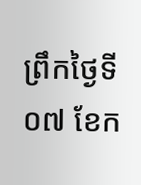ព្រឹកថ្ងៃទី០៧ ខែក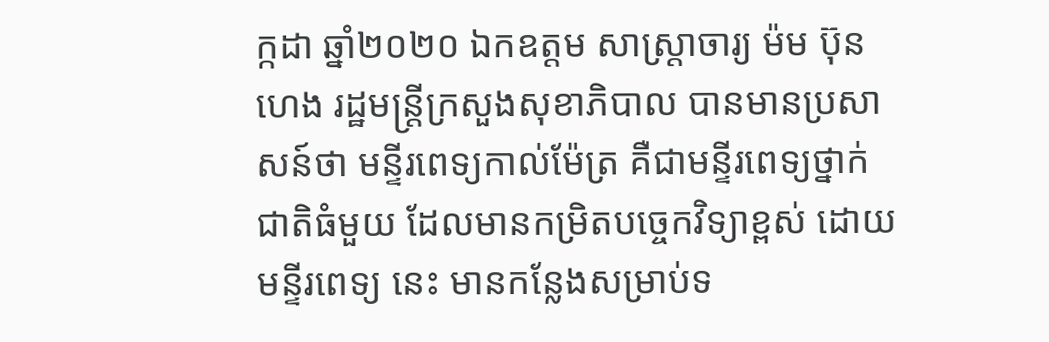ក្កដា ឆ្នាំ២០២០ ឯកឧត្តម សាស្រ្តាចារ្យ ម៉ម ប៊ុនហេង រដ្ឋមន្ត្រីក្រសួងសុខាភិបាល បានមានប្រសាសន៍ថា មន្ទីរពេទ្យកាល់ម៉ែត្រ គឺជាមន្ទីរពេទ្យថ្នាក់ជាតិធំមួយ ដែលមានកម្រិតបច្ចេកវិទ្យាខ្ពស់ ដោយមន្ទីរពេទ្យ នេះ មានកន្លែងសម្រាប់ទ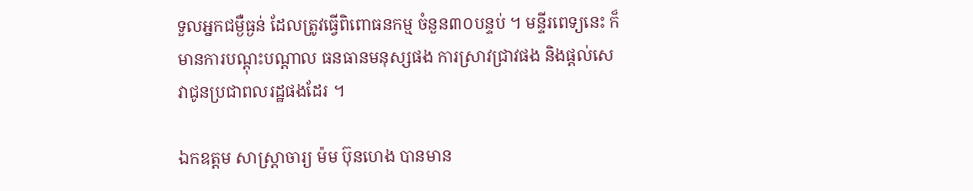ទួលអ្នកជម្ងឺធ្ងន់ ដែលត្រូវធ្វើពិពោធនកម្ម ចំនួន៣០បន្ទប់ ។ មន្ទីរពេទ្យនេះ ក៏មានការបណ្ដុះបណ្ដាល ធនធានមនុស្សផង ការស្រាវជ្រាវផង និងផ្ដល់សេវាជូនប្រជាពលរដ្ឋផងដែរ ។

ឯកឧត្តម សាស្រ្តាចារ្យ ម៉ម ប៊ុនហេង បានមាន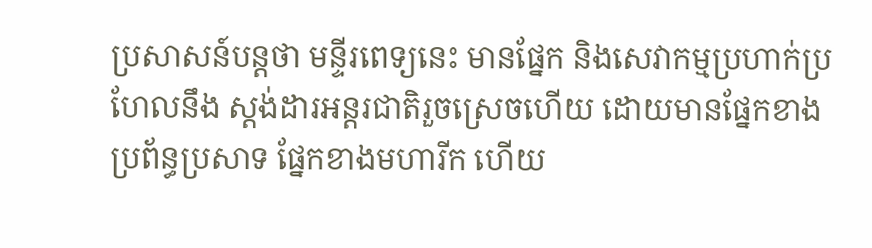ប្រសាសន៍បន្តថា មន្ទីរពេទ្យនេះ មានផ្នែក និងសេវាកម្មប្រហាក់ប្រហែលនឹង ស្តង់ដារអន្តរជាតិរួចស្រេចហើយ ដោយមានផ្នែកខាងប្រព័ន្ធប្រសាទ ផ្នែកខាងមហារីក ហើយ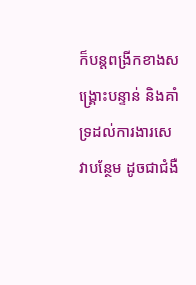ក៏បន្តពង្រីកខាងសង្គ្រោះបន្ទាន់ និងគាំទ្រដល់ការងារសេវាបន្ថែម ដូចជាជំងឺ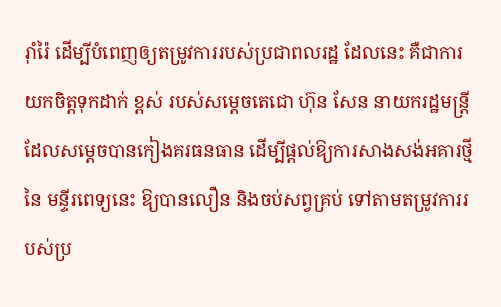រ៉ាំរ៉ៃ ដើម្បីបំពេញឲ្យតម្រូវការរបស់ប្រជាពលរដ្ឋ ដែលនេះ គឺជាការយកចិត្តទុកដាក់ ខ្ពស់ របស់សម្ដេចតេជោ ហ៊ុន សែន នាយករដ្ឋមន្ត្រី ដែលសម្ដេចបានកៀងគរធនធាន ដើម្បីផ្ដល់ឱ្យការសាងសង់អគារថ្មី នៃ មន្ទីរពេទ្យនេះ ឱ្យបានលឿន និងចប់សព្វគ្រប់ ទៅតាមតម្រូវការរបស់ប្រ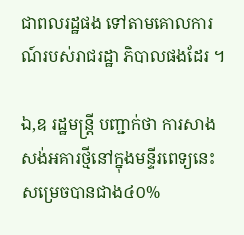ជាពលរដ្ឋផង ទៅតាមគោលការណ៍របស់រាជរដ្ឋា ភិបាលផងដែរ ។

ឯ,ឧ រដ្ឋមន្ត្រី បញ្ជាក់ថា ការសាងសង់អគារថ្មីនៅក្នុងមន្ទីរពេទ្យនេះ សម្រេចបានជាង៤០%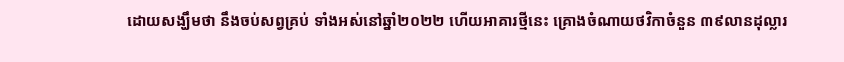ដោយសង្ឃឹមថា នឹងចប់សព្វគ្រប់ ទាំងអស់នៅឆ្នាំ២០២២ ហើយអាគារថ្មីនេះ គ្រោងចំណាយថវិកាចំនួន ៣៩លានដុល្លារ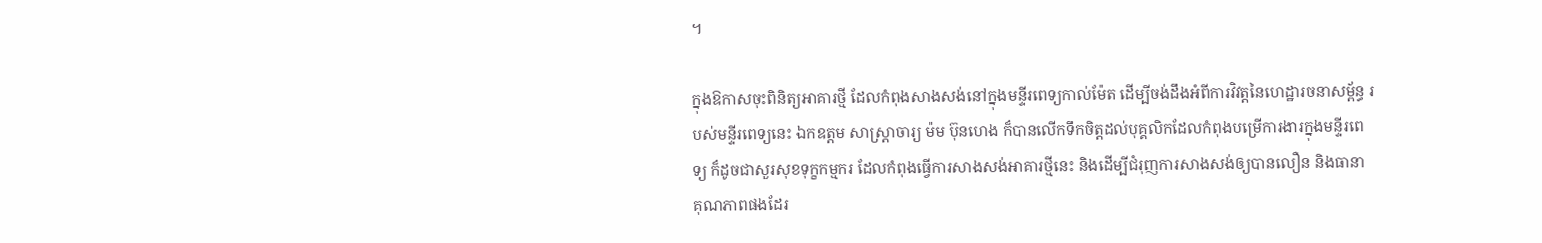។

ក្នុងឱកាសចុះពិនិត្យអាគារថ្មី ដែលកំពុងសាងសង់នៅក្នុងមន្ទីរពេទ្យកាល់ម៉ែត ដើម្បីចង់ដឹងអំពីការវិវត្តនៃហេដ្ឋារចនាសម្ព័ន្ធ របស់មន្ទីរពេទ្យនេះ ឯកឧត្តម សាស្រ្តាចារ្យ ម៉ម ប៊ុនហេង ក៏បានលើកទឹកចិត្តដល់បុគ្គលិកដែលកំពុងបម្រើការងារក្នុងមន្ទីរពេទ្យ ក៏ដូចជាសួរសុខទុក្ខកម្មករ ដែលកំពុងធ្វើការសាងសង់អាគារថ្មីនេះ និងដើម្បីជំរុញការសាងសង់ឲ្យបានលឿន និងធានា គុណភាពផងដែរ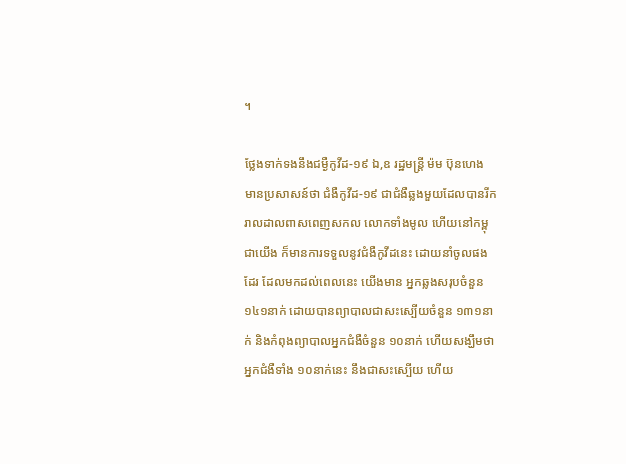។

ថ្លែងទាក់ទងនឹងជម្ងឺកូវីដ-១៩ ឯ,ឧ រដ្ឋមន្ត្រី ម៉ម ប៊ុនហេង មានប្រសាសន៍ថា ជំងឺកូវីដ-១៩ ជាជំងឺឆ្លងមួយដែលបានរីករាលដាលពាសពេញសកល លោកទាំងមូល ហើយនៅកម្ពុជាយើង ក៏មានការទទួលនូវជំងឺកូវីដនេះ ដោយនាំចូលផងដែរ ដែលមកដល់ពេលនេះ យើងមាន អ្នកឆ្លងសរុបចំនួន ១៤១នាក់ ដោយបានព្យាបាលជាសះស្បើយចំនួន ១៣១នាក់ និងកំពុងព្យាបាលអ្នកជំងឺចំនួន ១០នាក់ ហើយសង្ឃឹមថា អ្នកជំងឺទាំង ១០នាក់នេះ នឹងជាសះស្បើយ ហើយ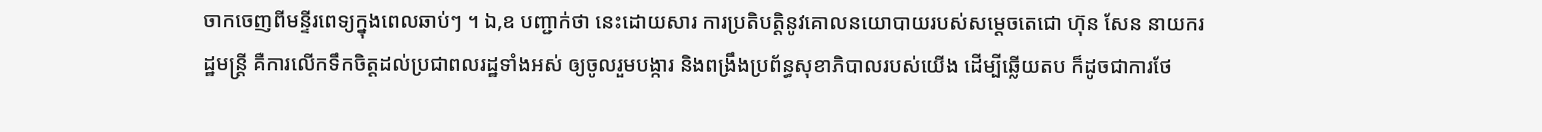ចាកចេញពីមន្ទីរពេទ្យក្នុងពេលឆាប់ៗ ។ ឯ,ឧ បញ្ជាក់ថា នេះដោយសារ ការប្រតិបត្តិនូវគោលនយោបាយរបស់សម្តេចតេជោ ហ៊ុន សែន នាយករដ្ឋមន្ត្រី គឺការលើកទឹកចិត្តដល់ប្រជាពលរដ្ឋទាំងអស់ ឲ្យចូលរួមបង្ការ និងពង្រឹងប្រព័ន្ធសុខាភិបាលរបស់យើង ដើម្បីឆ្លើយតប ក៏ដូចជាការថែ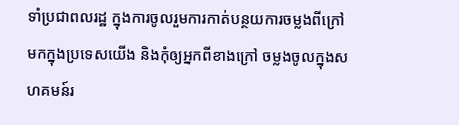ទាំប្រជាពលរដ្ឋ ក្នុងការចូលរួមការកាត់បន្ថយការចម្លងពីក្រៅ មកក្នុងប្រទេសយើង និងកុំឲ្យអ្នកពីខាងក្រៅ ចម្លងចូលក្នុងសហគមន៍រ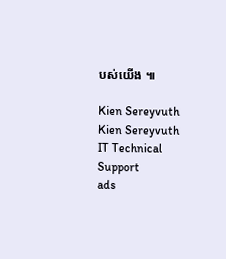បស់យើង ៕

Kien Sereyvuth
Kien Sereyvuth
IT Technical Support
ads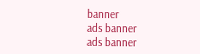banner
ads banner
ads banner